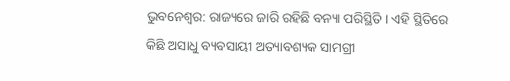ଭୁବନେଶ୍ବର: ରାଜ୍ୟରେ ଜାରି ରହିଛି ବନ୍ୟା ପରିସ୍ଥିତି । ଏହି ସ୍ଥିତିରେ କିଛି ଅସାଧୁ ବ୍ୟବସାୟୀ ଅତ୍ୟାବଶ୍ୟକ ସାମଗ୍ରୀ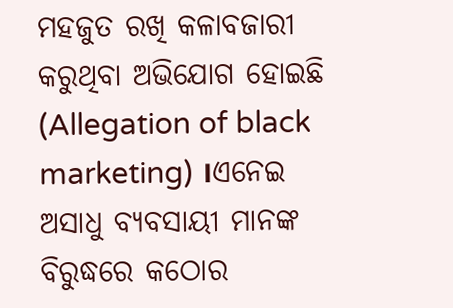ମହଜୁତ ରଖି କଳାବଜାରୀ କରୁଥିବା ଅଭିଯୋଗ ହୋଇଛି (Allegation of black marketing) ।ଏନେଇ ଅସାଧୁ ବ୍ୟବସାୟୀ ମାନଙ୍କ ବିରୁଦ୍ଧରେ କଠୋର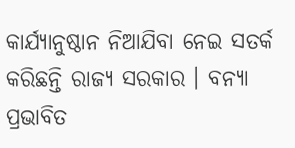କାର୍ଯ୍ୟାନୁଷ୍ଠାନ ନିଆଯିବା ନେଇ ସତର୍କ କରିଛନ୍ତି ରାଜ୍ୟ ସରକାର । ବନ୍ୟା ପ୍ରଭାବିତ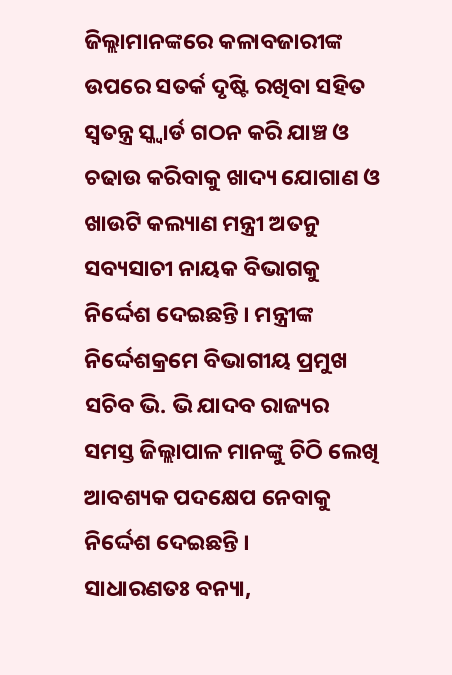ଜିଲ୍ଲାମାନଙ୍କରେ କଳାବଜାରୀଙ୍କ ଉପରେ ସତର୍କ ଦୃଷ୍ଟି ରଖିବା ସହିତ ସ୍ୱତନ୍ତ୍ର ସ୍କ୍ବାର୍ଡ ଗଠନ କରି ଯାଞ୍ଚ ଓ ଚଢାଉ କରିବାକୁ ଖାଦ୍ୟ ଯୋଗାଣ ଓ ଖାଉଟି କଲ୍ୟାଣ ମନ୍ତ୍ରୀ ଅତନୁ ସବ୍ୟସାଚୀ ନାୟକ ବିଭାଗକୁ ନିର୍ଦ୍ଦେଶ ଦେଇଛନ୍ତି । ମନ୍ତ୍ରୀଙ୍କ ନିର୍ଦ୍ଦେଶକ୍ରମେ ବିଭାଗୀୟ ପ୍ରମୁଖ ସଚିବ ଭି. ଭି ଯାଦବ ରାଜ୍ୟର ସମସ୍ତ ଜିଲ୍ଲାପାଳ ମାନଙ୍କୁ ଚିଠି ଲେଖି ଆବଶ୍ୟକ ପଦକ୍ଷେପ ନେବାକୁ ନିର୍ଦ୍ଦେଶ ଦେଇଛନ୍ତି ।
ସାଧାରଣତଃ ବନ୍ୟା,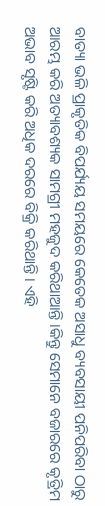ବାତ୍ୟା ଭଳି ପ୍ରାକୃତିକ ବିପର୍ଯ୍ୟୟ ସମୟରେ କେତେକ ଅସାଧୁ ବ୍ୟବସାୟୀ ପନିପରିବା ଠାରୁ ଆରମ୍ଭ କରି ଅତ୍ୟାବଶ୍ୟକ ସାମଗ୍ରୀ ମହଜୁଦ କରିଥାଆନ୍ତି ।କିନ୍ତୁ ସେମାନେ ବଜାରରେ କୃତ୍ରିମ ଅଭାବ ସୃଷ୍ଟି କରି ଅଧିକ ଦରରେ ବିକ୍ରି କରିଥାନ୍ତି । ଏହି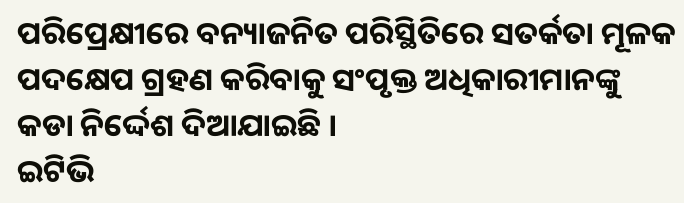ପରିପ୍ରେକ୍ଷୀରେ ବନ୍ୟାଜନିତ ପରିସ୍ଥିତିରେ ସତର୍କତା ମୂଳକ ପଦକ୍ଷେପ ଗ୍ରହଣ କରିବାକୁ ସଂପୃକ୍ତ ଅଧିକାରୀମାନଙ୍କୁ କଡା ନିର୍ଦ୍ଦେଶ ଦିଆଯାଇଛି ।
ଇଟିଭି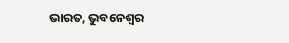ଭାରତ, ଭୁବନେଶ୍ବର